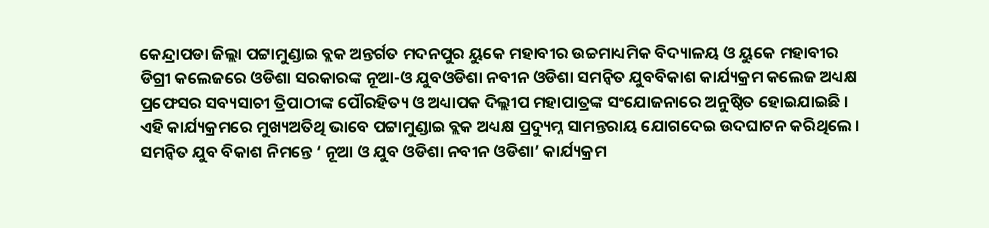କେନ୍ଦ୍ରାପଡା ଜିଲ୍ଲା ପଟ୍ଟାମୁଣ୍ଡାଇ ବ୍ଲକ ଅନ୍ତର୍ଗତ ମଦନପୁର ୟୁକେ ମହାବୀର ଉଚ୍ଚମାଧ୍ୟମିକ ବିଦ୍ୟାଳୟ ଓ ୟୁକେ ମହାବୀର ଡିଗ୍ରୀ କଲେଜରେ ଓଡିଶା ସରକାରଙ୍କ ନୂଆ-ଓ ଯୁବଓଡିଶା ନବୀନ ଓଡିଶା ସମନ୍ୱିତ ଯୁବବିକାଶ କାର୍ଯ୍ୟକ୍ରମ କଲେଜ ଅଧ୍ୟକ୍ଷ ପ୍ରଫେସର ସବ୍ୟସାଚୀ ତ୍ରିପାଠୀଙ୍କ ପୌରହିତ୍ୟ ଓ ଅଧ୍ୟାପକ ଦିଲ୍ଲୀପ ମହାପାତ୍ରଙ୍କ ସଂଯୋଜନାରେ ଅନୁଷ୍ଠିତ ହୋଇଯାଇଛି । ଏହି କାର୍ଯ୍ୟକ୍ରମରେ ମୁଖ୍ୟଅତିଥି ଭାବେ ପଟ୍ଟାମୁଣ୍ଡାଇ ବ୍ଲକ ଅଧ୍ୟକ୍ଷ ପ୍ରଦ୍ୟୁମ୍ନ ସାମନ୍ତରାୟ ଯୋଗଦେଇ ଉଦଘାଟନ କରିଥିଲେ । ସମନ୍ୱିତ ଯୁବ ବିକାଶ ନିମନ୍ତେ ‘ ନୂଆ ଓ ଯୁବ ଓଡିଶା ନବୀନ ଓଡିଶା’ କାର୍ଯ୍ୟକ୍ରମ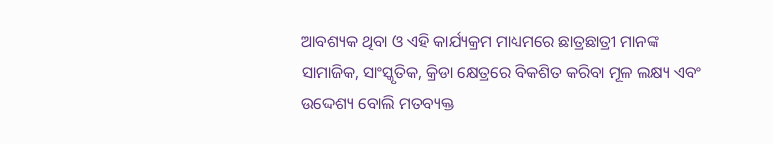ଆବଶ୍ୟକ ଥିବା ଓ ଏହି କାର୍ଯ୍ୟକ୍ରମ ମାଧ୍ୟମରେ ଛାତ୍ରଛାତ୍ରୀ ମାନଙ୍କ ସାମାଜିକ, ସାଂସ୍କୃତିକ, କ୍ରିଡା କ୍ଷେତ୍ରରେ ବିକଶିତ କରିବା ମୂଳ ଲକ୍ଷ୍ୟ ଏବଂ ଉଦ୍ଦେଶ୍ୟ ବୋଲି ମତବ୍ୟକ୍ତ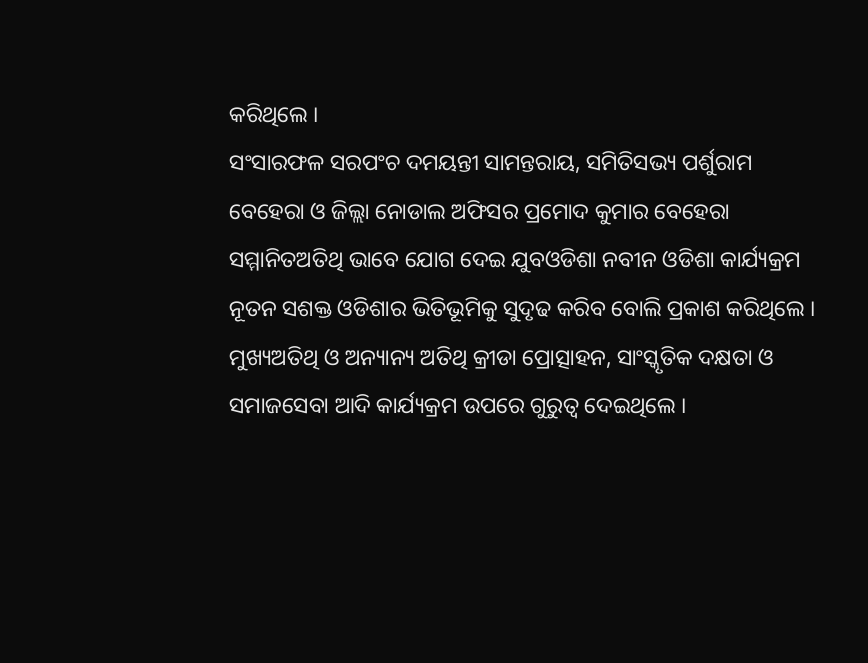କରିଥିଲେ ।
ସଂସାରଫଳ ସରପଂଚ ଦମୟନ୍ତୀ ସାମନ୍ତରାୟ, ସମିତିସଭ୍ୟ ପର୍ଶୁରାମ ବେହେରା ଓ ଜିଲ୍ଲା ନୋଡାଲ ଅଫିସର ପ୍ରମୋଦ କୁମାର ବେହେରା ସମ୍ମାନିତଅତିଥି ଭାବେ ଯୋଗ ଦେଇ ଯୁବଓଡିଶା ନବୀନ ଓଡିଶା କାର୍ଯ୍ୟକ୍ରମ ନୂତନ ସଶକ୍ତ ଓଡିଶାର ଭିତିଭୂମିକୁ ସୁଦୃଢ କରିବ ବୋଲି ପ୍ରକାଶ କରିଥିଲେ । ମୁଖ୍ୟଅତିଥି ଓ ଅନ୍ୟାନ୍ୟ ଅତିଥି କ୍ରୀଡା ପ୍ରୋତ୍ସାହନ, ସାଂସ୍କୃତିକ ଦକ୍ଷତା ଓ ସମାଜସେବା ଆଦି କାର୍ଯ୍ୟକ୍ରମ ଉପରେ ଗୁରୁତ୍ୱ ଦେଇଥିଲେ ।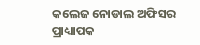କଲେଜ ନୋଡାଲ ଅଫିସର ପ୍ରାଧ୍ୟାପକ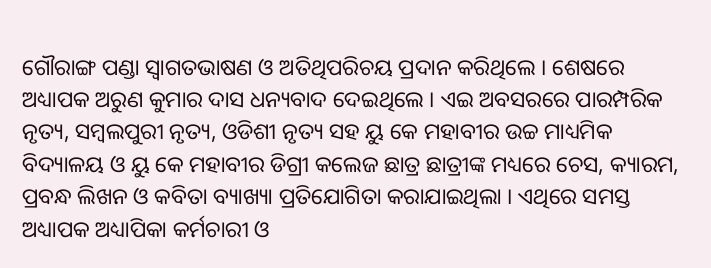ଗୌରାଙ୍ଗ ପଣ୍ଡା ସ୍ୱାଗତଭାଷଣ ଓ ଅତିଥିପରିଚୟ ପ୍ରଦାନ କରିଥିଲେ । ଶେଷରେ ଅଧ୍ୟାପକ ଅରୁଣ କୁମାର ଦାସ ଧନ୍ୟବାଦ ଦେଇଥିଲେ । ଏଇ ଅବସରରେ ପାରମ୍ପରିକ ନୃତ୍ୟ, ସମ୍ବଲପୁରୀ ନୃତ୍ୟ, ଓଡିଶୀ ନୃତ୍ୟ ସହ ୟୁ କେ ମହାବୀର ଉଚ୍ଚ ମାଧ୍ୟମିକ ବିଦ୍ୟାଳୟ ଓ ୟୁ କେ ମହାବୀର ଡିଗ୍ରୀ କଲେଜ ଛାତ୍ର ଛାତ୍ରୀଙ୍କ ମଧ୍ୟରେ ଚେସ, କ୍ୟାରମ, ପ୍ରବନ୍ଧ ଲିଖନ ଓ କବିତା ବ୍ୟାଖ୍ୟା ପ୍ରତିଯୋଗିତା କରାଯାଇଥିଲା । ଏଥିରେ ସମସ୍ତ ଅଧ୍ୟାପକ ଅଧ୍ୟାପିକା କର୍ମଚାରୀ ଓ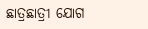ଛାତ୍ରଛାତ୍ରୀ ଯୋଗ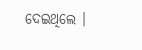ଦେଇଥିଲେ ।